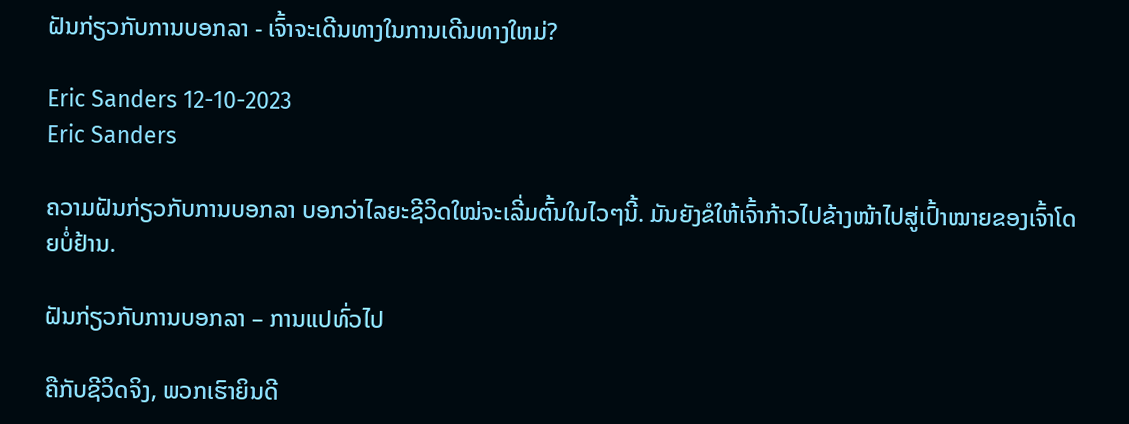ຝັນກ່ຽວກັບການບອກລາ - ເຈົ້າຈະເດີນທາງໃນການເດີນທາງໃຫມ່?

Eric Sanders 12-10-2023
Eric Sanders

ຄວາມຝັນກ່ຽວກັບການບອກລາ ບອກວ່າໄລຍະຊີວິດໃໝ່ຈະເລີ່ມຕົ້ນໃນໄວໆນີ້. ມັນຍັງຂໍໃຫ້ເຈົ້າກ້າວໄປຂ້າງໜ້າໄປສູ່ເປົ້າໝາຍຂອງເຈົ້າໂດຍບໍ່ຢ້ານ.

ຝັນກ່ຽວກັບການບອກລາ – ການແປທົ່ວໄປ

ຄືກັບຊີວິດຈິງ, ພວກເຮົາຍິນດີ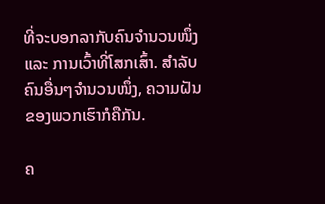ທີ່ຈະບອກລາກັບຄົນຈຳນວນໜຶ່ງ ແລະ ການເວົ້າທີ່ໂສກເສົ້າ. ສຳລັບຄົນອື່ນໆຈຳນວນໜຶ່ງ, ຄວາມຝັນຂອງພວກເຮົາກໍຄືກັນ.

ຄ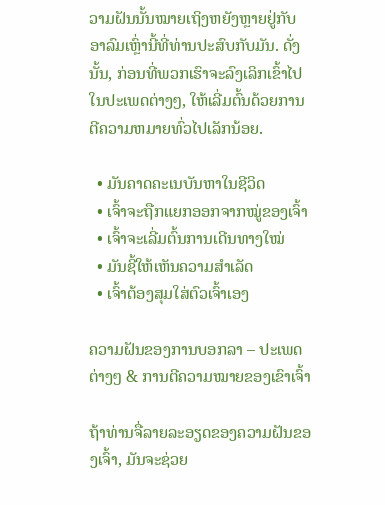ວາມຝັນນັ້ນໝາຍເຖິງຫຍັງຫຼາຍຢູ່ກັບອາລົມເຫຼົ່ານີ້ທີ່ທ່ານປະສົບກັບມັນ. ດັ່ງນັ້ນ, ກ່ອນທີ່ພວກເຮົາຈະລົງເລິກເຂົ້າໄປໃນປະເພດຕ່າງໆ, ໃຫ້ເລີ່ມຕົ້ນດ້ວຍການຕີຄວາມຫມາຍທົ່ວໄປເລັກນ້ອຍ.

  • ມັນຄາດຄະເນບັນຫາໃນຊີວິດ
  • ເຈົ້າຈະຖືກແຍກອອກຈາກໝູ່ຂອງເຈົ້າ
  • ເຈົ້າຈະເລີ່ມຕົ້ນການເດີນທາງໃໝ່
  • ມັນຊີ້ໃຫ້ເຫັນຄວາມສຳເລັດ
  • ເຈົ້າຕ້ອງສຸມໃສ່ຕົວເຈົ້າເອງ

ຄວາມຝັນຂອງການບອກລາ – ປະເພດຕ່າງໆ & ການຕີຄວາມໝາຍຂອງເຂົາເຈົ້າ

ຖ້າທ່ານຈື່ລາຍລະອຽດຂອງຄວາມຝັນຂອງເຈົ້າ, ມັນຈະຊ່ວຍ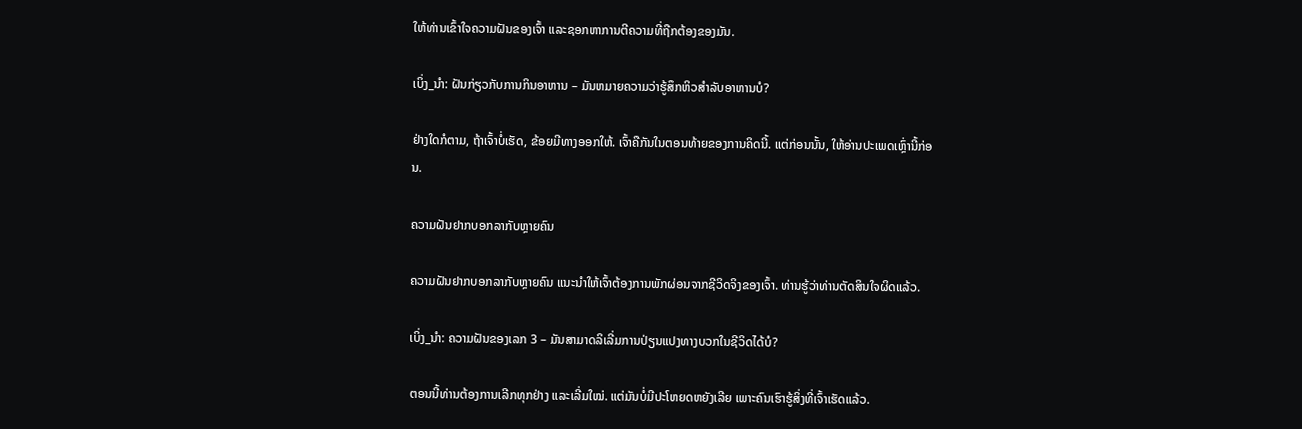ໃຫ້ທ່ານເຂົ້າໃຈຄວາມຝັນຂອງເຈົ້າ ແລະຊອກຫາການຕີຄວາມທີ່ຖືກຕ້ອງຂອງມັນ.

ເບິ່ງ_ນຳ: ຝັນກ່ຽວກັບການກິນອາຫານ – ມັນຫມາຍຄວາມວ່າຮູ້ສຶກຫິວສໍາລັບອາຫານບໍ?

ຢ່າງໃດກໍຕາມ, ຖ້າເຈົ້າບໍ່ເຮັດ, ຂ້ອຍມີທາງອອກໃຫ້. ເຈົ້າຄືກັນໃນຕອນທ້າຍຂອງການຄິດນີ້. ແຕ່ກ່ອນນັ້ນ, ໃຫ້ອ່ານປະເພດເຫຼົ່ານີ້ກ່ອນ.

ຄວາມຝັນຢາກບອກລາກັບຫຼາຍຄົນ

ຄວາມຝັນຢາກບອກລາກັບຫຼາຍຄົນ ແນະນຳໃຫ້ເຈົ້າຕ້ອງການພັກຜ່ອນຈາກຊີວິດຈິງຂອງເຈົ້າ. ທ່ານຮູ້ວ່າທ່ານຕັດສິນໃຈຜິດແລ້ວ.

ເບິ່ງ_ນຳ: ຄວາມຝັນຂອງເລກ 3 – ມັນສາມາດລິເລີ່ມການປ່ຽນແປງທາງບວກໃນຊີວິດໄດ້ບໍ?

ຕອນນີ້ທ່ານຕ້ອງການເລີກທຸກຢ່າງ ແລະເລີ່ມໃໝ່. ແຕ່ມັນບໍ່ມີປະໂຫຍດຫຍັງເລີຍ ເພາະຄົນເຮົາຮູ້ສິ່ງທີ່ເຈົ້າເຮັດແລ້ວ.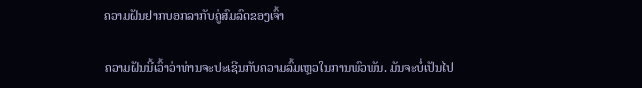ຄວາມຝັນຢາກບອກລາກັບຄູ່ສົມລົດຂອງເຈົ້າ

ຄວາມຝັນນີ້ເວົ້າວ່າທ່ານຈະປະເຊີນກັບຄວາມລົ້ມເຫຼວໃນການພົວພັນ. ມັນຈະບໍ່ເປັນໄປ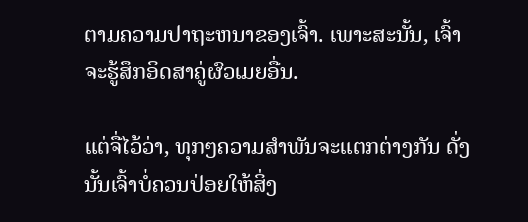ຕາມຄວາມປາຖະຫນາຂອງເຈົ້າ. ເພາະສະນັ້ນ, ເຈົ້າຈະຮູ້ສຶກອິດສາຄູ່ຜົວເມຍອື່ນ.

ແຕ່ຈື່ໄວ້ວ່າ, ທຸກໆຄວາມສຳພັນຈະແຕກຕ່າງກັນ ດັ່ງນັ້ນເຈົ້າບໍ່ຄວນປ່ອຍໃຫ້ສິ່ງ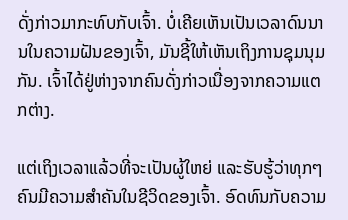ດັ່ງກ່າວມາກະທົບກັບເຈົ້າ. ບໍ່ເຄີຍເຫັນເປັນເວລາດົນນານໃນຄວາມຝັນຂອງເຈົ້າ, ມັນຊີ້ໃຫ້ເຫັນເຖິງການຊຸມນຸມກັນ. ເຈົ້າໄດ້ຢູ່ຫ່າງຈາກຄົນດັ່ງກ່າວເນື່ອງຈາກຄວາມແຕກຕ່າງ.

ແຕ່ເຖິງເວລາແລ້ວທີ່ຈະເປັນຜູ້ໃຫຍ່ ແລະຮັບຮູ້ວ່າທຸກໆຄົນມີຄວາມສໍາຄັນໃນຊີວິດຂອງເຈົ້າ. ອົດທົນກັບຄວາມ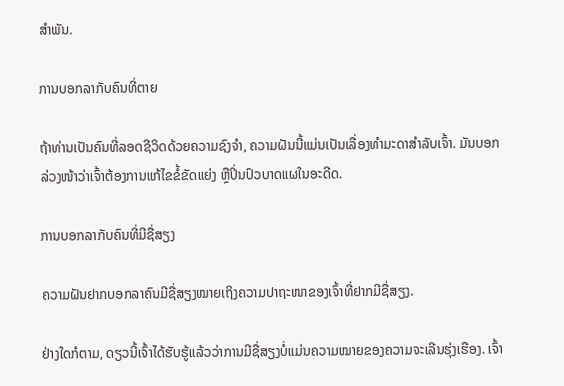ສຳພັນ.

ການບອກລາກັບຄົນທີ່ຕາຍ

ຖ້າທ່ານເປັນຄົນທີ່ລອດຊີວິດດ້ວຍຄວາມຊົງຈຳ, ຄວາມຝັນນີ້ແມ່ນເປັນເລື່ອງທຳມະດາສຳລັບເຈົ້າ. ມັນບອກລ່ວງໜ້າວ່າເຈົ້າຕ້ອງການແກ້ໄຂຂໍ້ຂັດແຍ່ງ ຫຼືປິ່ນປົວບາດແຜໃນອະດີດ.

ການບອກລາກັບຄົນທີ່ມີຊື່ສຽງ

ຄວາມຝັນຢາກບອກລາຄົນມີຊື່ສຽງໝາຍເຖິງຄວາມປາຖະໜາຂອງເຈົ້າທີ່ຢາກມີຊື່ສຽງ.

ຢ່າງໃດກໍຕາມ, ດຽວນີ້ເຈົ້າໄດ້ຮັບຮູ້ແລ້ວວ່າການມີຊື່ສຽງບໍ່ແມ່ນຄວາມໝາຍຂອງຄວາມຈະເລີນຮຸ່ງເຮືອງ. ເຈົ້າ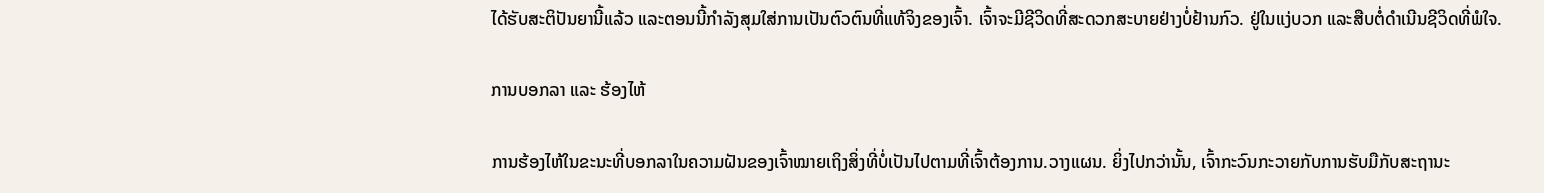ໄດ້ຮັບສະຕິປັນຍານີ້ແລ້ວ ແລະຕອນນີ້ກຳລັງສຸມໃສ່ການເປັນຕົວຕົນທີ່ແທ້ຈິງຂອງເຈົ້າ. ເຈົ້າຈະມີຊີວິດທີ່ສະດວກສະບາຍຢ່າງບໍ່ຢ້ານກົວ. ຢູ່ໃນແງ່ບວກ ແລະສືບຕໍ່ດໍາເນີນຊີວິດທີ່ພໍໃຈ.

ການບອກລາ ແລະ ຮ້ອງໄຫ້

ການຮ້ອງໄຫ້ໃນຂະນະທີ່ບອກລາໃນຄວາມຝັນຂອງເຈົ້າໝາຍເຖິງສິ່ງທີ່ບໍ່ເປັນໄປຕາມທີ່ເຈົ້າຕ້ອງການ.ວາງແຜນ. ຍິ່ງໄປກວ່ານັ້ນ, ເຈົ້າກະວົນກະວາຍກັບການຮັບມືກັບສະຖານະ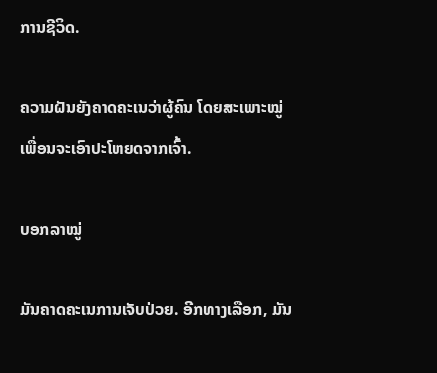ການຊີວິດ.

ຄວາມຝັນຍັງຄາດຄະເນວ່າຜູ້ຄົນ ໂດຍສະເພາະໝູ່ເພື່ອນຈະເອົາປະໂຫຍດຈາກເຈົ້າ.

ບອກລາໝູ່

ມັນຄາດຄະເນການເຈັບປ່ວຍ. ອີກທາງເລືອກ, ມັນ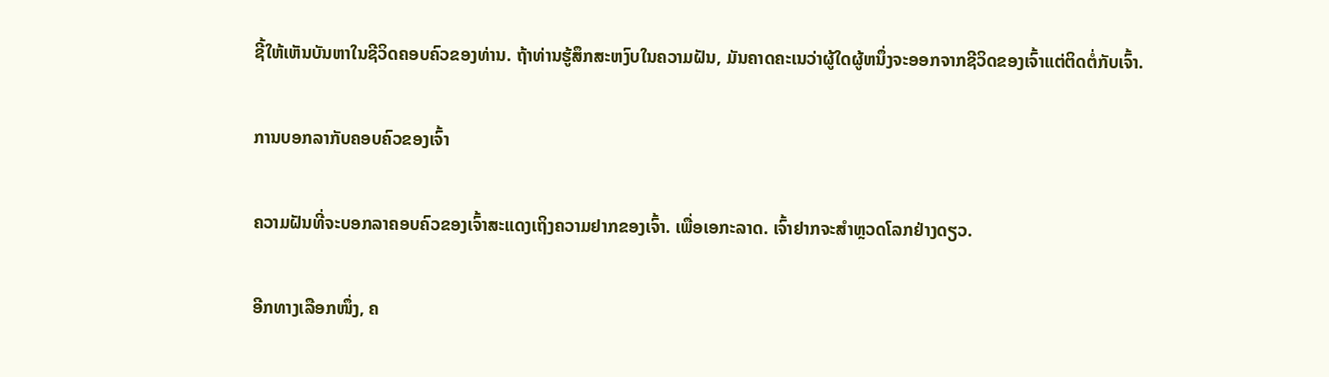ຊີ້ໃຫ້ເຫັນບັນຫາໃນຊີວິດຄອບຄົວຂອງທ່ານ. ຖ້າທ່ານຮູ້ສຶກສະຫງົບໃນຄວາມຝັນ, ມັນຄາດຄະເນວ່າຜູ້ໃດຜູ້ຫນຶ່ງຈະອອກຈາກຊີວິດຂອງເຈົ້າແຕ່ຕິດຕໍ່ກັບເຈົ້າ.

ການບອກລາກັບຄອບຄົວຂອງເຈົ້າ

ຄວາມຝັນທີ່ຈະບອກລາຄອບຄົວຂອງເຈົ້າສະແດງເຖິງຄວາມຢາກຂອງເຈົ້າ. ເພື່ອເອກະລາດ. ເຈົ້າຢາກຈະສຳຫຼວດໂລກຢ່າງດຽວ.

ອີກທາງເລືອກໜຶ່ງ, ຄ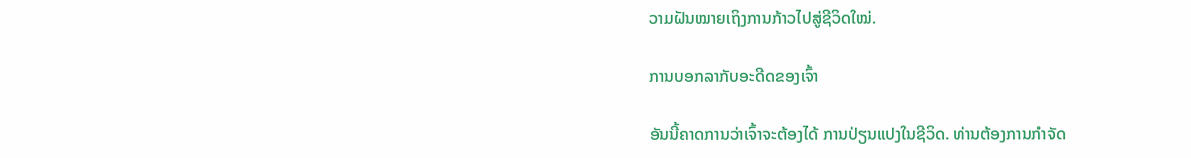ວາມຝັນໝາຍເຖິງການກ້າວໄປສູ່ຊີວິດໃໝ່.

ການບອກລາກັບອະດີດຂອງເຈົ້າ

ອັນນີ້ຄາດການວ່າເຈົ້າຈະຕ້ອງໄດ້ ການປ່ຽນແປງໃນຊີວິດ. ທ່ານຕ້ອງການກໍາຈັດ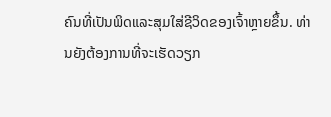ຄົນທີ່ເປັນພິດແລະສຸມໃສ່ຊີວິດຂອງເຈົ້າຫຼາຍຂຶ້ນ. ທ່ານຍັງຕ້ອງການທີ່ຈະເຮັດວຽກ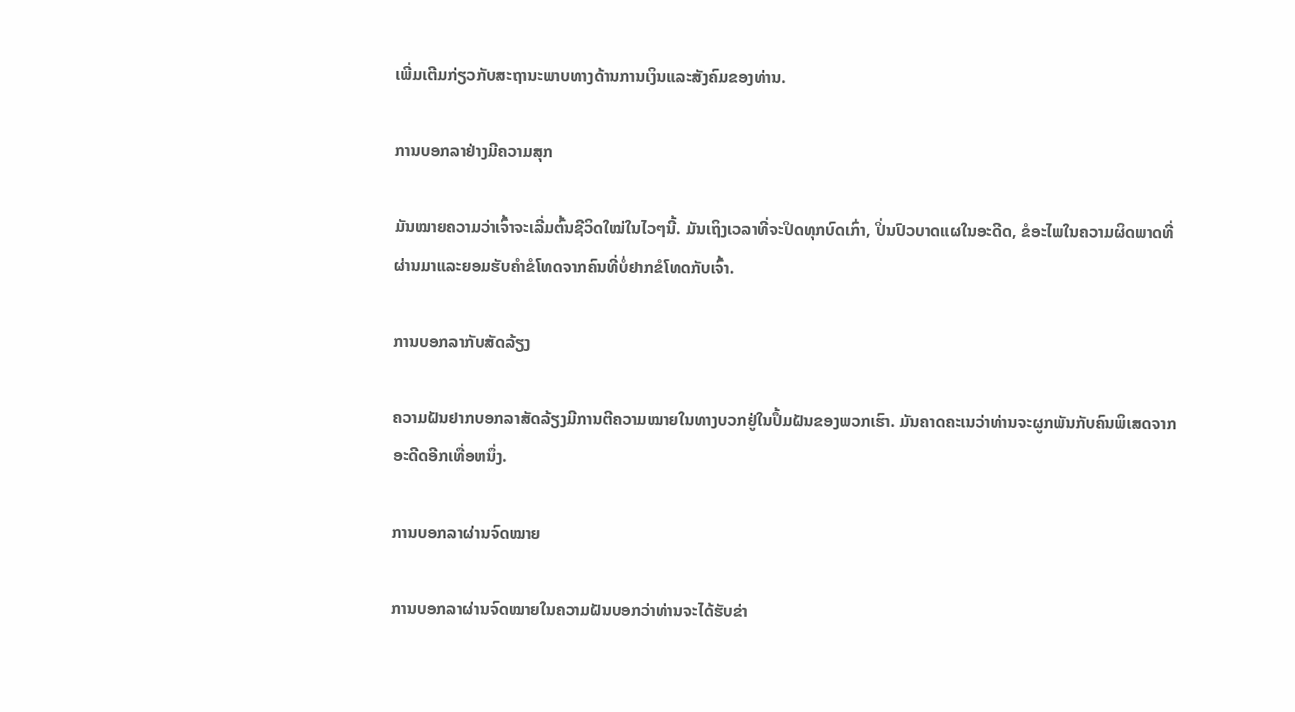ເພີ່ມເຕີມກ່ຽວກັບສະຖານະພາບທາງດ້ານການເງິນແລະສັງຄົມຂອງທ່ານ.

ການບອກລາຢ່າງມີຄວາມສຸກ

ມັນໝາຍຄວາມວ່າເຈົ້າຈະເລີ່ມຕົ້ນຊີວິດໃໝ່ໃນໄວໆນີ້. ມັນເຖິງເວລາທີ່ຈະປິດທຸກບົດເກົ່າ, ປິ່ນປົວບາດແຜໃນອະດີດ, ຂໍອະໄພໃນຄວາມຜິດພາດທີ່ຜ່ານມາແລະຍອມຮັບຄໍາຂໍໂທດຈາກຄົນທີ່ບໍ່ຢາກຂໍໂທດກັບເຈົ້າ.

ການບອກລາກັບສັດລ້ຽງ

ຄວາມຝັນຢາກບອກລາສັດລ້ຽງມີການຕີຄວາມໝາຍໃນທາງບວກຢູ່ໃນປຶ້ມຝັນຂອງພວກເຮົາ. ມັນຄາດຄະເນວ່າທ່ານຈະຜູກພັນກັບຄົນພິເສດຈາກອະດີດອີກເທື່ອຫນຶ່ງ.

ການບອກລາຜ່ານຈົດໝາຍ

ການບອກລາຜ່ານຈົດໝາຍໃນຄວາມຝັນບອກວ່າທ່ານຈະໄດ້ຮັບຂ່າ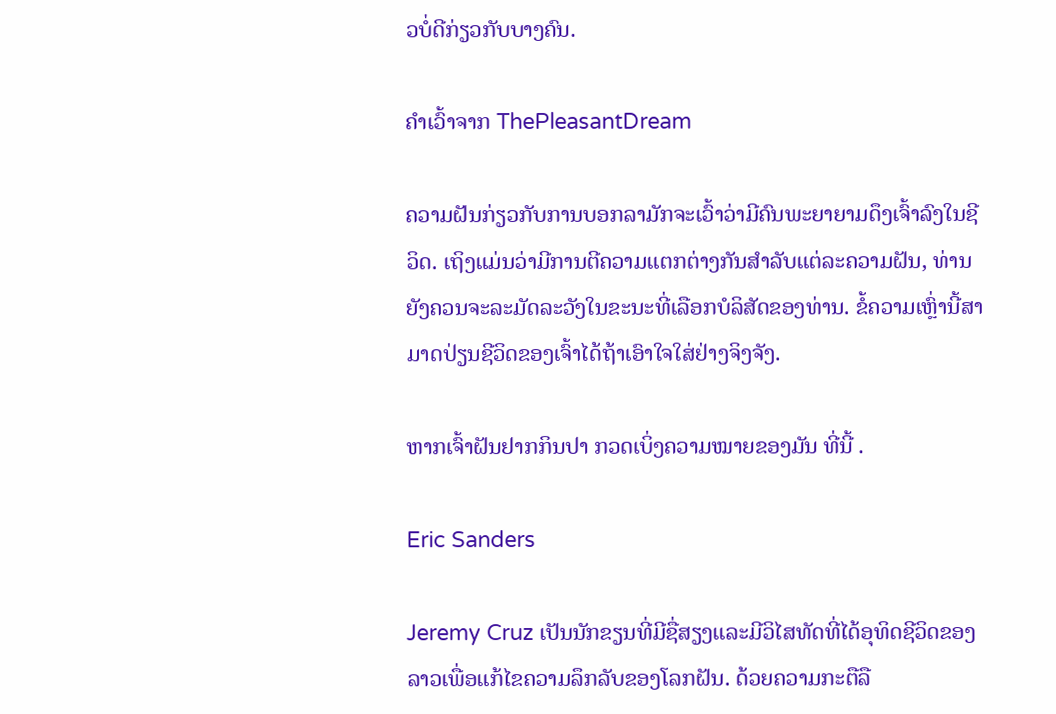ວບໍ່ດີກ່ຽວກັບບາງຄົນ.

ຄໍາເວົ້າຈາກ ThePleasantDream

ຄວາມຝັນກ່ຽວກັບການບອກລາມັກຈະເວົ້າວ່າມີຄົນພະຍາຍາມດຶງເຈົ້າລົງໃນຊີວິດ. ເຖິງແມ່ນວ່າມີການຕີຄວາມແຕກຕ່າງກັນສໍາລັບແຕ່ລະຄວາມຝັນ, ທ່ານຍັງຄວນຈະລະມັດລະວັງໃນຂະນະທີ່ເລືອກບໍລິສັດຂອງທ່ານ. ຂໍ້ຄວາມເຫຼົ່ານີ້ສາມາດປ່ຽນຊີວິດຂອງເຈົ້າໄດ້ຖ້າເອົາໃຈໃສ່ຢ່າງຈິງຈັງ.

ຫາກເຈົ້າຝັນຢາກກິນປາ ກວດເບິ່ງຄວາມໝາຍຂອງມັນ ທີ່ນີ້ .

Eric Sanders

Jeremy Cruz ເປັນນັກຂຽນທີ່ມີຊື່ສຽງແລະມີວິໄສທັດທີ່ໄດ້ອຸທິດຊີວິດຂອງລາວເພື່ອແກ້ໄຂຄວາມລຶກລັບຂອງໂລກຝັນ. ດ້ວຍຄວາມກະຕືລື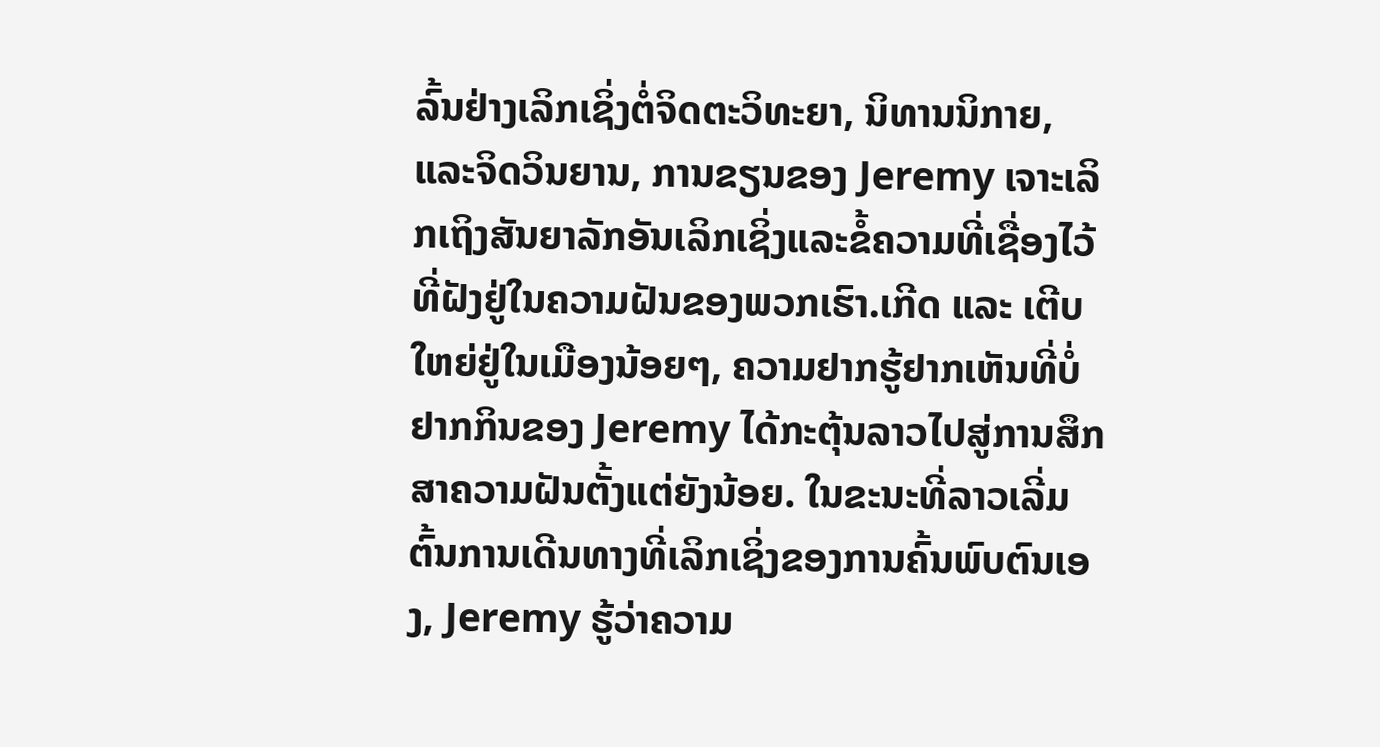ລົ້ນຢ່າງເລິກເຊິ່ງຕໍ່ຈິດຕະວິທະຍາ, ນິທານນິກາຍ, ແລະຈິດວິນຍານ, ການຂຽນຂອງ Jeremy ເຈາະເລິກເຖິງສັນຍາລັກອັນເລິກເຊິ່ງແລະຂໍ້ຄວາມທີ່ເຊື່ອງໄວ້ທີ່ຝັງຢູ່ໃນຄວາມຝັນຂອງພວກເຮົາ.ເກີດ ແລະ ເຕີບໃຫຍ່ຢູ່ໃນເມືອງນ້ອຍໆ, ຄວາມຢາກຮູ້ຢາກເຫັນທີ່ບໍ່ຢາກກິນຂອງ Jeremy ໄດ້ກະຕຸ້ນລາວໄປສູ່ການສຶກສາຄວາມຝັນຕັ້ງແຕ່ຍັງນ້ອຍ. ໃນຂະນະທີ່ລາວເລີ່ມຕົ້ນການເດີນທາງທີ່ເລິກເຊິ່ງຂອງການຄົ້ນພົບຕົນເອງ, Jeremy ຮູ້ວ່າຄວາມ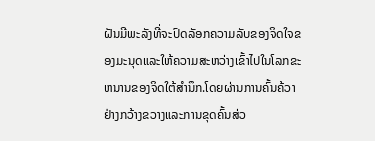ຝັນມີພະລັງທີ່ຈະປົດລັອກຄວາມລັບຂອງຈິດໃຈຂອງມະນຸດແລະໃຫ້ຄວາມສະຫວ່າງເຂົ້າໄປໃນໂລກຂະຫນານຂອງຈິດໃຕ້ສໍານຶກ.ໂດຍຜ່ານການຄົ້ນຄ້ວາຢ່າງກວ້າງຂວາງແລະການຂຸດຄົ້ນສ່ວ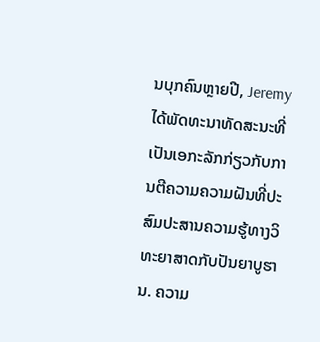ນບຸກຄົນຫຼາຍປີ, Jeremy ໄດ້ພັດທະນາທັດສະນະທີ່ເປັນເອກະລັກກ່ຽວກັບການຕີຄວາມຄວາມຝັນທີ່ປະສົມປະສານຄວາມຮູ້ທາງວິທະຍາສາດກັບປັນຍາບູຮານ. ຄວາມ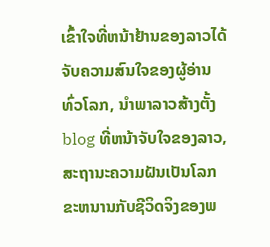ເຂົ້າໃຈທີ່ຫນ້າຢ້ານຂອງລາວໄດ້ຈັບຄວາມສົນໃຈຂອງຜູ້ອ່ານທົ່ວໂລກ, ນໍາພາລາວສ້າງຕັ້ງ blog ທີ່ຫນ້າຈັບໃຈຂອງລາວ, ສະຖານະຄວາມຝັນເປັນໂລກຂະຫນານກັບຊີວິດຈິງຂອງພ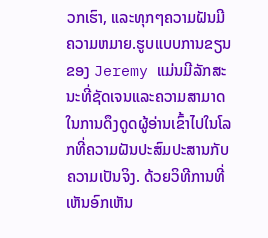ວກເຮົາ, ແລະທຸກໆຄວາມຝັນມີຄວາມຫມາຍ.ຮູບແບບການຂຽນຂອງ Jeremy ແມ່ນມີລັກສະນະທີ່ຊັດເຈນແລະຄວາມສາມາດໃນການດຶງດູດຜູ້ອ່ານເຂົ້າໄປໃນໂລກທີ່ຄວາມຝັນປະສົມປະສານກັບຄວາມເປັນຈິງ. ດ້ວຍວິທີການທີ່ເຫັນອົກເຫັນ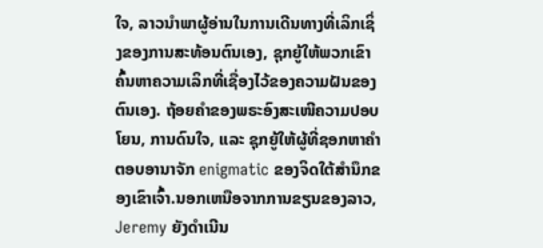ໃຈ, ລາວນໍາພາຜູ້ອ່ານໃນການເດີນທາງທີ່ເລິກເຊິ່ງຂອງການສະທ້ອນຕົນເອງ, ຊຸກຍູ້ໃຫ້ພວກເຂົາຄົ້ນຫາຄວາມເລິກທີ່ເຊື່ອງໄວ້ຂອງຄວາມຝັນຂອງຕົນເອງ. ຖ້ອຍຄຳຂອງພຣະອົງສະເໜີຄວາມປອບໂຍນ, ການດົນໃຈ, ແລະ ຊຸກຍູ້ໃຫ້ຜູ້ທີ່ຊອກຫາຄຳຕອບອານາຈັກ enigmatic ຂອງຈິດໃຕ້ສໍານຶກຂອງເຂົາເຈົ້າ.ນອກເຫນືອຈາກການຂຽນຂອງລາວ, Jeremy ຍັງດໍາເນີນ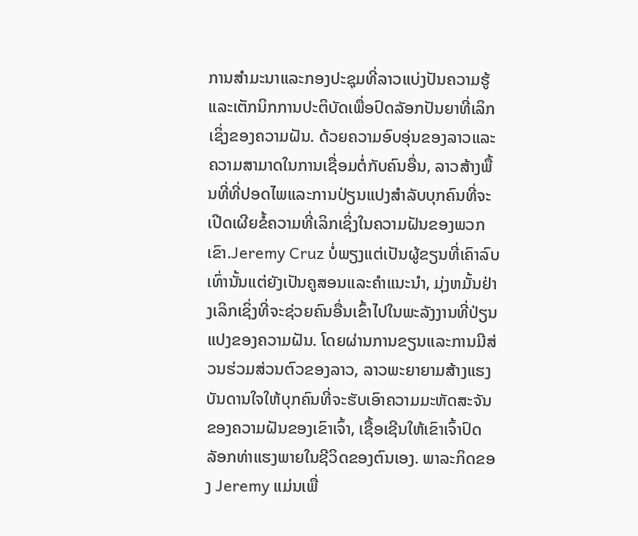ການສໍາມະນາແລະກອງປະຊຸມທີ່ລາວແບ່ງປັນຄວາມຮູ້ແລະເຕັກນິກການປະຕິບັດເພື່ອປົດລັອກປັນຍາທີ່ເລິກເຊິ່ງຂອງຄວາມຝັນ. ດ້ວຍຄວາມອົບອຸ່ນຂອງລາວແລະຄວາມສາມາດໃນການເຊື່ອມຕໍ່ກັບຄົນອື່ນ, ລາວສ້າງພື້ນທີ່ທີ່ປອດໄພແລະການປ່ຽນແປງສໍາລັບບຸກຄົນທີ່ຈະເປີດເຜີຍຂໍ້ຄວາມທີ່ເລິກເຊິ່ງໃນຄວາມຝັນຂອງພວກເຂົາ.Jeremy Cruz ບໍ່ພຽງແຕ່ເປັນຜູ້ຂຽນທີ່ເຄົາລົບເທົ່ານັ້ນແຕ່ຍັງເປັນຄູສອນແລະຄໍາແນະນໍາ, ມຸ່ງຫມັ້ນຢ່າງເລິກເຊິ່ງທີ່ຈະຊ່ວຍຄົນອື່ນເຂົ້າໄປໃນພະລັງງານທີ່ປ່ຽນແປງຂອງຄວາມຝັນ. ໂດຍຜ່ານການຂຽນແລະການມີສ່ວນຮ່ວມສ່ວນຕົວຂອງລາວ, ລາວພະຍາຍາມສ້າງແຮງບັນດານໃຈໃຫ້ບຸກຄົນທີ່ຈະຮັບເອົາຄວາມມະຫັດສະຈັນຂອງຄວາມຝັນຂອງເຂົາເຈົ້າ, ເຊື້ອເຊີນໃຫ້ເຂົາເຈົ້າປົດລັອກທ່າແຮງພາຍໃນຊີວິດຂອງຕົນເອງ. ພາລະກິດຂອງ Jeremy ແມ່ນເພື່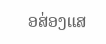ອສ່ອງແສ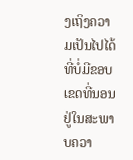ງເຖິງຄວາມເປັນໄປໄດ້ທີ່ບໍ່ມີຂອບເຂດທີ່ນອນຢູ່ໃນສະພາບຄວາ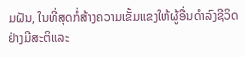ມຝັນ, ໃນທີ່ສຸດກໍ່ສ້າງຄວາມເຂັ້ມແຂງໃຫ້ຜູ້ອື່ນດໍາລົງຊີວິດຢ່າງມີສະຕິແລະ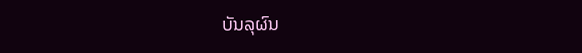ບັນລຸຜົນ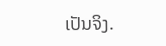ເປັນຈິງ.